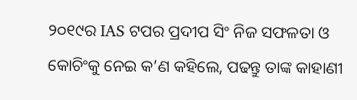୨୦୧୯ର IAS ଟପର ପ୍ରଦୀପ ସିଂ ନିଜ ସଫଳତା ଓ କୋଚିଂକୁ ନେଇ କ’ଣ କହିଲେ, ପଢନ୍ତୁ ତାଙ୍କ କାହାଣୀ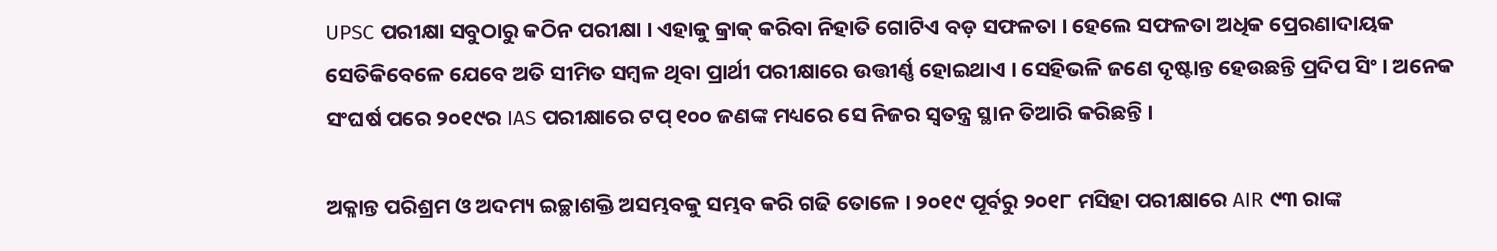UPSC ପରୀକ୍ଷା ସବୁଠାରୁ କଠିନ ପରୀକ୍ଷା । ଏହାକୁ କ୍ରାକ୍ କରିବା ନିହାତି ଗୋଟିଏ ବଡ଼ ସଫଳତା । ହେଲେ ସଫଳତା ଅଧିକ ପ୍ରେରଣାଦାୟକ ସେତିକିବେଳେ ଯେବେ ଅତି ସୀମିତ ସମ୍ବଳ ଥିବା ପ୍ରାର୍ଥୀ ପରୀକ୍ଷାରେ ଉତ୍ତୀର୍ଣ୍ଣ ହୋଇଥାଏ । ସେହିଭଳି ଜଣେ ଦୃଷ୍ଟାନ୍ତ ହେଉଛନ୍ତି ପ୍ରଦିପ ସିଂ । ଅନେକ ସଂଘର୍ଷ ପରେ ୨୦୧୯ର IAS ପରୀକ୍ଷାରେ ଟପ୍ ୧୦୦ ଜଣଙ୍କ ମଧ୍ୟରେ ସେ ନିଜର ସ୍ଵତନ୍ତ୍ର ସ୍ଥାନ ତିଆରି କରିଛନ୍ତି ।

ଅକ୍ଳାନ୍ତ ପରିଶ୍ରମ ଓ ଅଦମ୍ୟ ଇଚ୍ଛାଶକ୍ତି ଅସମ୍ଭବକୁ ସମ୍ଭବ କରି ଗଢି ତୋଳେ । ୨୦୧୯ ପୂର୍ବରୁ ୨୦୧୮ ମସିହା ପରୀକ୍ଷାରେ AIR ୯୩ ରାଙ୍କ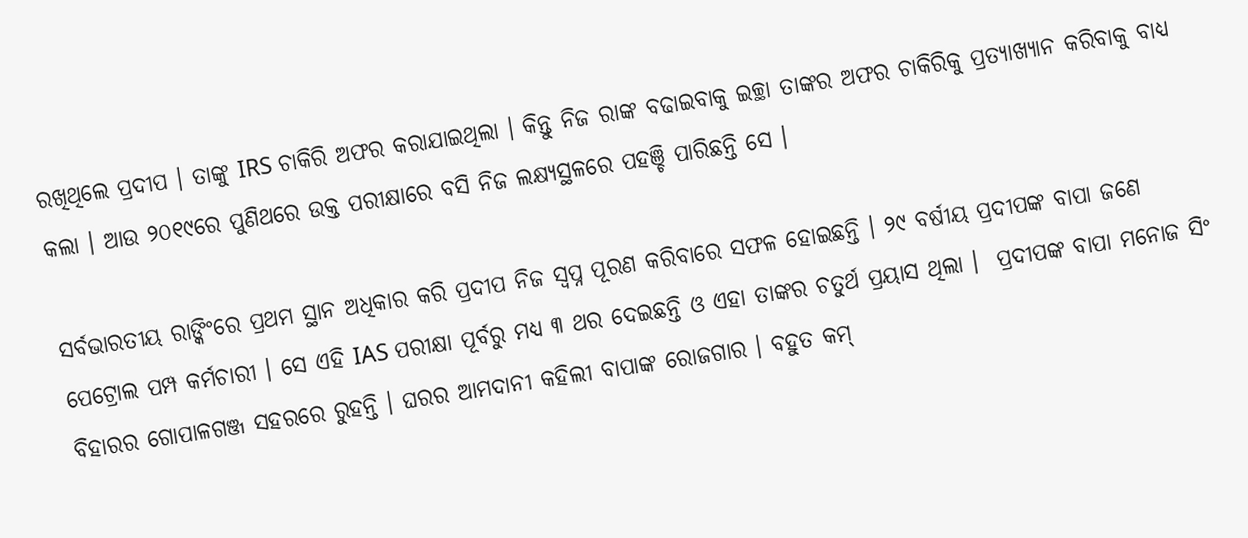ରଖିଥିଲେ ପ୍ରଦୀପ । ତାଙ୍କୁ IRS ଚାକିରି ଅଫର କରାଯାଇଥିଲା । କିନ୍ତୁ ନିଜ ରାଙ୍କ ବଢାଇବାକୁ ଇଚ୍ଛା ତାଙ୍କର ଅଫର ଚାକିରିକୁ ପ୍ରତ୍ୟାଖ୍ୟାନ କରିବାକୁ ବାଧ୍ୟ କଲା । ଆଉ ୨୦୧୯ରେ ପୁଣିଥରେ ଉକ୍ତ ପରୀକ୍ଷାରେ ବସି ନିଜ ଲକ୍ଷ୍ୟସ୍ଥଳରେ ପହଞ୍ଚି ପାରିଛନ୍ତି ସେ ।

ସର୍ବଭାରତୀୟ ରାଙ୍କିଂରେ ପ୍ରଥମ ସ୍ଥାନ ଅଧିକାର କରି ପ୍ରଦୀପ ନିଜ ସ୍ଵପ୍ନ ପୂରଣ କରିବାରେ ସଫଳ ହୋଇଛନ୍ତି । ୨୯ ବର୍ଷୀୟ ପ୍ରଦୀପଙ୍କ ବାପା ଜଣେ ପେଟ୍ରୋଲ ପମ୍ପ କର୍ମଚାରୀ । ସେ ଏହି IAS ପରୀକ୍ଷା ପୂର୍ବରୁ ମଧ୍ୟ ୩ ଥର ଦେଇଛନ୍ତି ଓ ଏହା ତାଙ୍କର ଚତୁର୍ଥ ପ୍ରୟାସ ଥିଲା ।  ପ୍ରଦୀପଙ୍କ ବାପା ମନୋଜ ସିଂ ବିହାରର ଗୋପାଳଗଞ୍ଜ ସହରରେ ରୁହନ୍ତି । ଘରର ଆମଦାନୀ କହିଲୀ ବାପାଙ୍କ ରୋଜଗାର । ବହୁତ କମ୍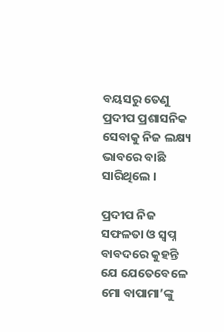ବୟସରୁ ତେଣୁ ପ୍ରଦୀପ ପ୍ରଶାସନିକ ସେବାକୁ ନିଜ ଲକ୍ଷ୍ୟ ଭାବରେ ବାଛି ସାରିଥିଲେ ।

ପ୍ରଦୀପ ନିଜ ସଫଳତା ଓ ସ୍ୱପ୍ନ ବାବଦରେ କୁହନ୍ତି ଯେ ଯେତେବେଳେ ମୋ ବାପାମା’ଙ୍କୁ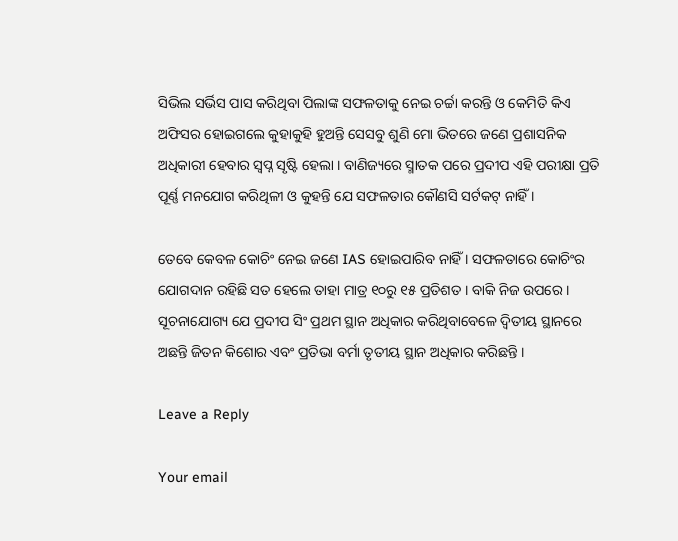ସିଭିଲ ସର୍ଭିସ ପାସ କରିଥିବା ପିଲାଙ୍କ ସଫଳତାକୁ ନେଇ ଚର୍ଚ୍ଚା କରନ୍ତି ଓ କେମିତି କିଏ ଅଫିସର ହୋଇଗଲେ କୁହାକୁହି ହୁଅନ୍ତି ସେସବୁ ଶୁଣି ମୋ ଭିତରେ ଜଣେ ପ୍ରଶାସନିକ ଅଧିକାରୀ ହେବାର ସ୍ୱପ୍ନ ସୃଷ୍ଟି ହେଲା । ବାଣିଜ୍ୟରେ ସ୍ମାତକ ପରେ ପ୍ରଦୀପ ଏହି ପରୀକ୍ଷା ପ୍ରତି ପୂର୍ଣ୍ଣ ମନଯୋଗ କରିଥିଳୀ ଓ କୁହନ୍ତି ଯେ ସଫଳତାର କୌଣସି ସର୍ଟକଟ୍ ନାହିଁ ।

ତେବେ କେବଳ କୋଚିଂ ନେଇ ଜଣେ IAS ହୋଇପାରିବ ନାହିଁ । ସଫଳତାରେ କୋଚିଂର ଯୋଗଦାନ ରହିଛି ସତ ହେଲେ ତାହା ମାତ୍ର ୧୦ରୁ ୧୫ ପ୍ରତିଶତ । ବାକି ନିଜ ଉପରେ । ସୂଚନାଯୋଗ୍ୟ ଯେ ପ୍ରଦୀପ ସିଂ ପ୍ରଥମ ସ୍ଥାନ ଅଧିକାର କରିଥିବାବେଳେ ଦ୍ୱିତୀୟ ସ୍ଥାନରେ ଅଛନ୍ତି ଜିତନ କିଶୋର ଏବଂ ପ୍ରତିଭା ବର୍ମା ତୃତୀୟ ସ୍ଥାନ ଅଧିକାର କରିଛନ୍ତି ।

Leave a Reply

Your email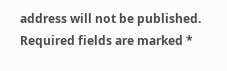address will not be published. Required fields are marked *